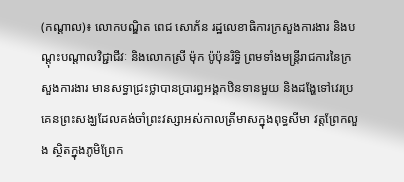(កណ្ដាល)៖ លោកបណ្ឌិត ពេជ សោភ័ន រដ្ឋលេខាធិការក្រសួងការងារ និងបណ្ដុះបណ្ដាលវិជ្ជាជីវៈ និងលោកស្រី ម៉ុក ប៉ូប៉ុនរិទ្ធិ ព្រមទាំងមន្រ្តីរាជការនៃក្រសួងការងារ មានសទ្ធាជ្រះថ្លាបានប្រារព្ធអង្គកឋិនទានមួយ និងដង្ហែទៅវេរប្រគេនព្រះសង្ឃដែលគង់ចាំព្រះវស្សាអស់កាលត្រីមាសក្នុងពុទ្ធសីមា វត្តព្រែកលួង ស្ថិតក្នុងភូមិព្រែក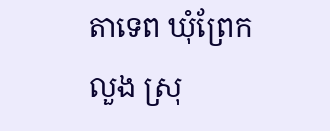តាទេព ឃុំព្រែកលួង ស្រុ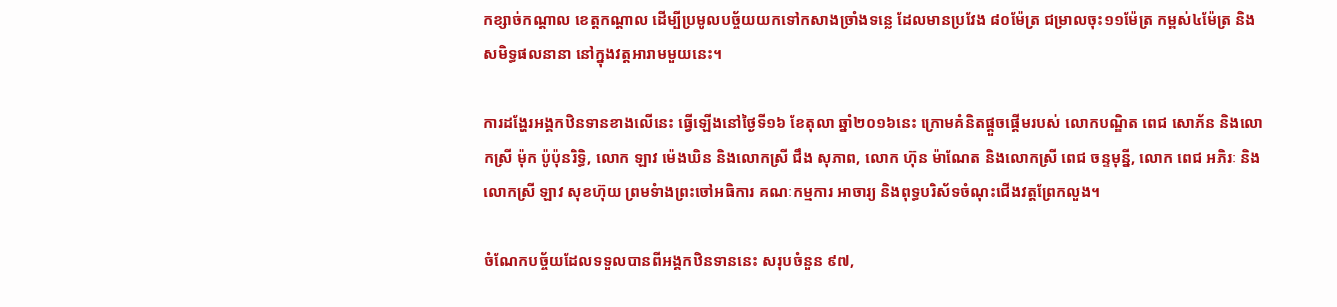កខ្សាច់កណ្ដាល ខេត្តកណ្ដាល ដើម្បីប្រមូលបច្ច័យយកទៅកសាងច្រាំងទន្លេ ដែលមានប្រវែង ៨០ម៉ែត្រ ជម្រាលចុះ១១ម៉ែត្រ កម្ពស់៤ម៉ែត្រ និងសមិទ្ធផលនានា នៅក្នុងវត្តអារាមមួយនេះ។

ការដង្ហែរអង្គកឋិនទានខាងលើនេះ ធ្វើឡើងនៅថ្ងៃទី១៦ ខែតុលា ឆ្នាំ២០១៦នេះ ក្រោមគំនិតផ្ដួចផ្ដើមរបស់ លោកបណ្ឌិត ពេជ សោភ័ន និងលោកស្រី ម៉ុក ប៉ូប៉ុនរិទ្ធិ, លោក ឡាវ ម៉េងឃិន និងលោកស្រី ជឹង សុភាព, លោក ហ៊ុន ម៉ាណែត និងលោកស្រី ពេជ ចន្ទមុន្នី, លោក ពេជ អភិរៈ និងលោកស្រី ឡាវ សុខហ៊ុយ ព្រមទំាងព្រះចៅអធិការ គណៈកម្មការ អាចារ្យ និងពុទ្ធបរិស័ទចំណុះជើងវត្តព្រែកលួង។

ចំណែកបច្ច័យដែលទទួលបានពីអង្គកឋិនទាននេះ សរុបចំនួន ៩៧,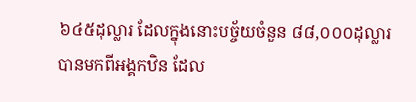៦៤៥ដុល្លារ ដែលក្នុងនោះបច្ច័យចំនួន ៨៨,០០០ដុល្លារ បានមកពីអង្គកឋិន ដែល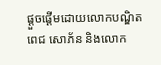ផ្ដួចផ្ដើមដោយលោកបណ្ឌិត ពេជ សោភ័ន និងលោក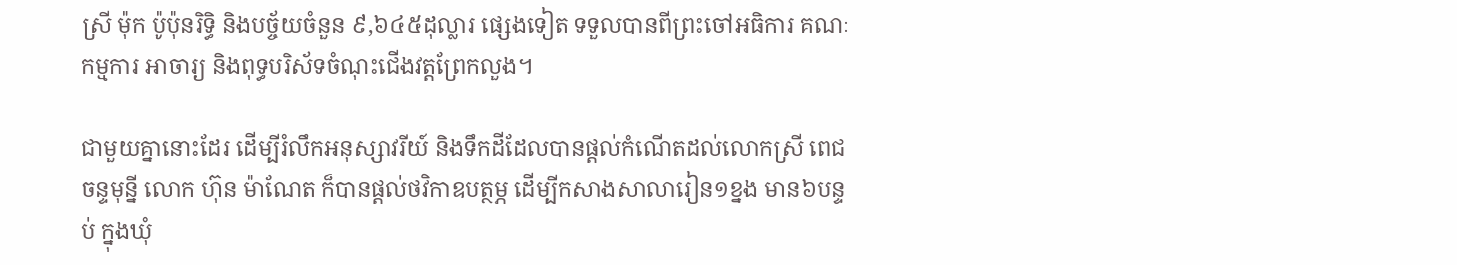ស្រី ម៉ុក ប៉ូប៉ុនរិទ្ធិ និងបច្ច័យចំនួន ៩,៦៤៥ដុល្លារ ផ្សេងទៀត ទទួលបានពីព្រះចៅអធិការ គណៈកម្មការ អាចារ្យ និងពុទ្ធបរិស័ទចំណុះជើងវត្តព្រែកលួង។

ជាមួយគ្នានោះដែរ ដើម្បីរំលឹកអនុស្សាវរីយ៍ និងទឹកដីដែលបានផ្ដល់កំណើតដល់លោកស្រី ពេជ ចន្ទមុន្នី លោក ហ៊ុន ម៉ាណែត ក៏បានផ្ដល់ថវិកាឧបត្ថម្ភ ដើម្បីកសាងសាលារៀន១ខ្នង មាន៦បន្ទប់ ក្នុងឃុំ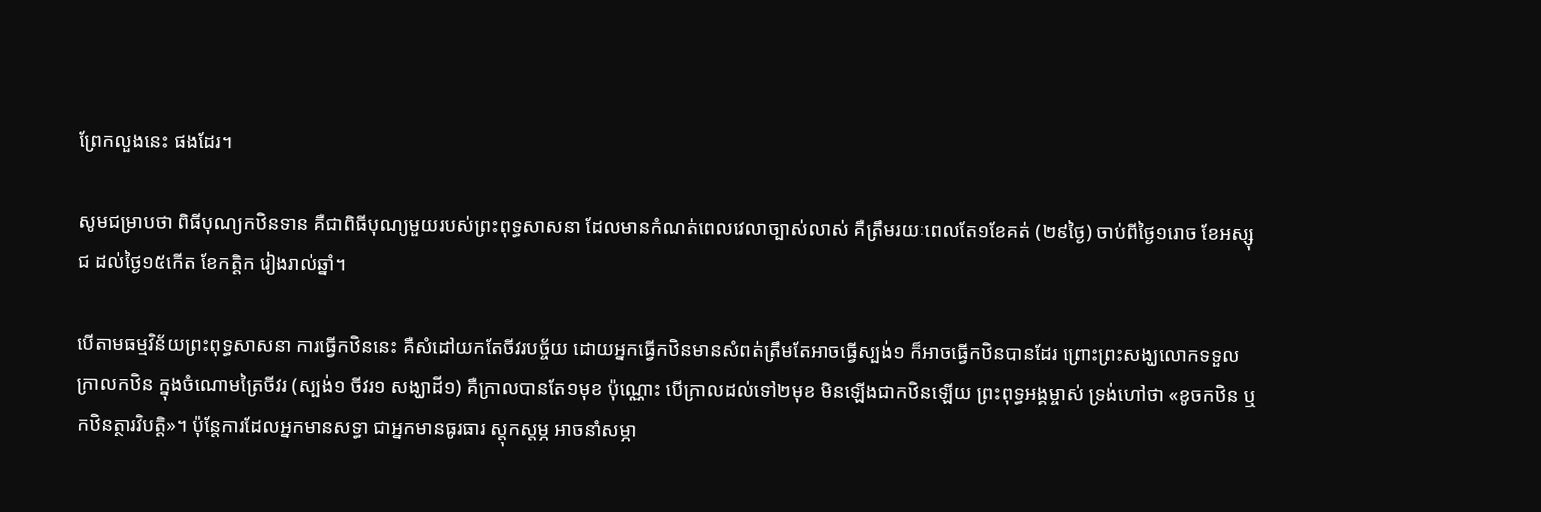ព្រែកលួងនេះ ផងដែរ។

សូមជម្រាបថា ពិធីបុណ្យកឋិនទាន គឺជាពិធីបុណ្យមួយរបស់ព្រះពុទ្ធសាសនា ដែលមានកំណត់ពេលវេលាច្បាស់លាស់ គឺត្រឹមរយៈពេលតែ១ខែគត់ (២៩ថ្ងៃ) ចាប់ពីថ្ងៃ១រោច ខែអស្សុជ ដល់ថ្ងៃ១៥កើត ខែកត្តិក រៀងរាល់ឆ្នាំ។

បើតាមធម្មវិន័យព្រះពុទ្ធសាសនា ការធ្វើកឋិននេះ គឺសំដៅយកតែចីវរបច្ច័យ ដោយអ្នកធ្វើកឋិនមានសំពត់ត្រឹមតែអាចធ្វើស្បង់១ ក៏អាចធ្វើកឋិនបានដែរ ព្រោះព្រះសង្ឃលោកទទួលក្រាលកឋិន ក្នុងចំណោមត្រៃចីវរ (ស្បង់១ ចីវរ១ សង្ឃាដី១) គឺក្រាលបានតែ១មុខ ប៉ុណ្ណោះ បើក្រាលដល់ទៅ២មុខ មិនឡើងជាកឋិនឡើយ ព្រះពុទ្ធអង្គម្ចាស់ ទ្រង់ហៅថា «ខូចកឋិន ឬ កឋិនត្ថារវិបត្តិ»។ ប៉ុន្តែការដែលអ្នកមានសទ្ធា ជាអ្នកមានធូរធារ ស្តុកស្តម្ភ អាចនាំសម្ភា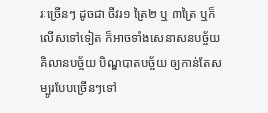រៈច្រើនៗ ដូចជា ចីវរ១ ត្រៃ២ ឬ ៣ត្រៃ ឬក៏លើសទៅទៀត ក៏អាចទាំងសេនាសនបច្ច័យ គិលានបច្ច័យ បិណ្ឌបាតបច្ច័យ ឲ្យកាន់តែសម្បូរបែបច្រើនៗទៅ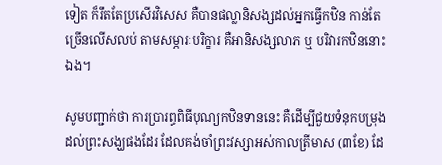ទៀត ក៏រឹតតែប្រសើរវិសេស គឺបានផល្លានិសង្សដល់អ្នកធ្វើកឋិន កាន់តែច្រើនលើសលប់ តាមសម្ភារៈបរិក្ខារ គឺអានិសង្សលាភ ឬ បរិវារកឋិននោះឯង។

សូមបញ្ជាក់ថា ការប្រារព្ធពិធីបុណ្យកឋិនទាននេះ គឺដើម្បីជួយទំនុកបម្រុងដល់ព្រះសង្ឃផងដែរ ដែលគង់ចាំព្រះវស្សាអស់កាលត្រីមាស (៣ខែ) ដែ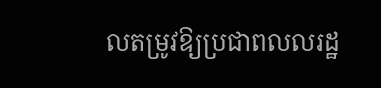លតម្រូវឱ្យប្រជាពលលរដ្ឋ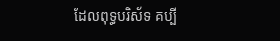ដែលពុទ្ធបរិស័ទ គប្បី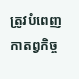ត្រូវបំពេញកាតព្វកិច្ច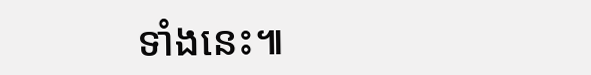ទាំងនេះ៕